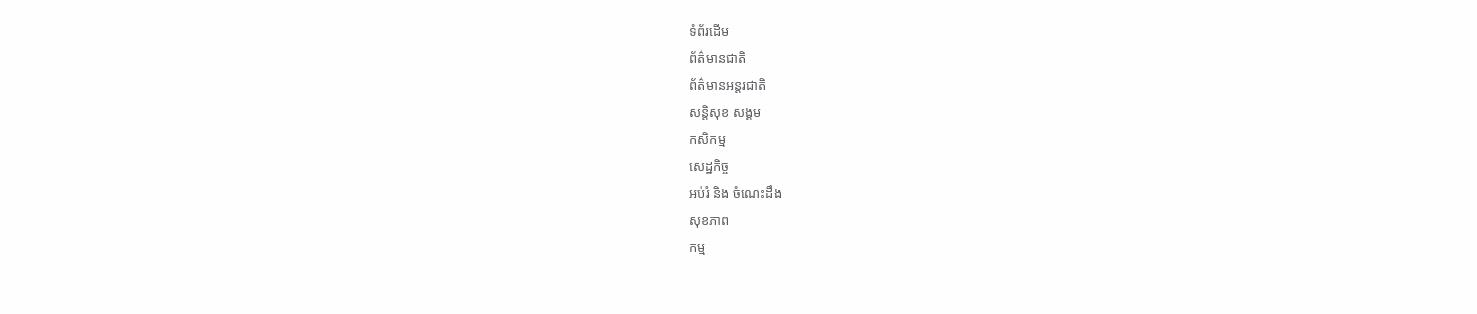ទំព័រដើម
ព័ត៌មានជាតិ
ព័ត៌មានអន្តរជាតិ
សន្តិសុខ សង្គម
កសិកម្ម
សេដ្ឋកិច្ច
អប់រំ និង ចំណេះដឹង
សុខភាព
កម្ម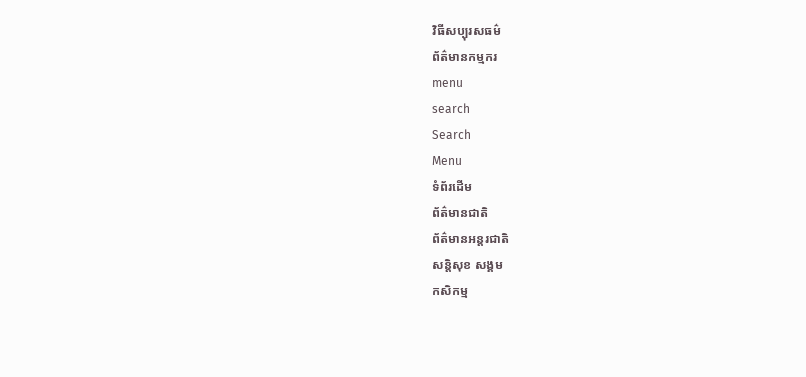វិធីសប្បុរសធម៌
ព័ត៌មានកម្មករ
menu
search
Search
Menu
ទំព័រដើម
ព័ត៌មានជាតិ
ព័ត៌មានអន្តរជាតិ
សន្តិសុខ សង្គម
កសិកម្ម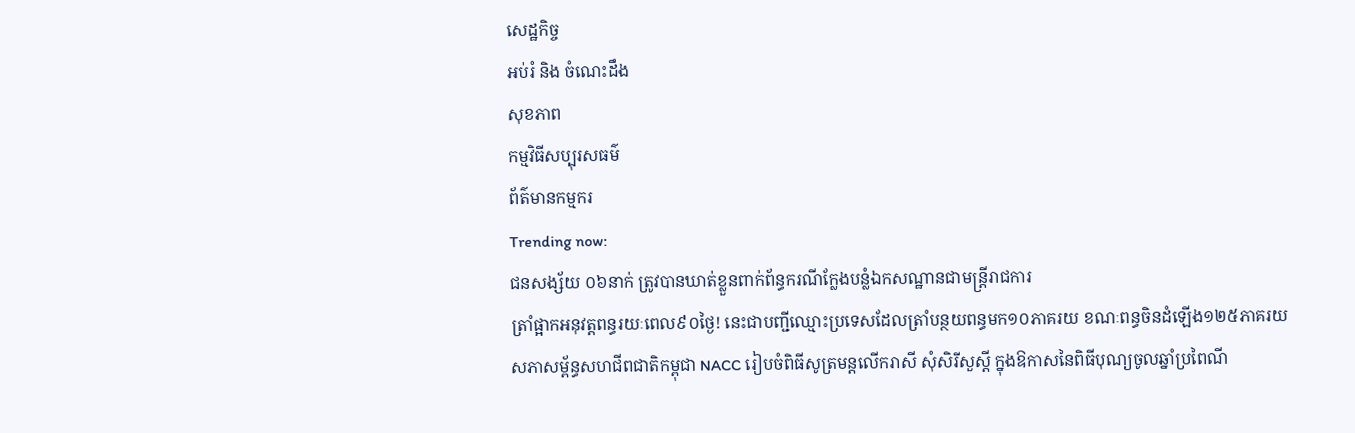សេដ្ឋកិច្ច
អប់រំ និង ចំណេះដឹង
សុខភាព
កម្មវិធីសប្បុរសធម៌
ព័ត៌មានកម្មករ
Trending now:
ជនសង្ស័យ ០៦នាក់ ត្រូវបានឃាត់ខ្លួនពាក់ព័ន្ធករណីក្លែងបន្លំឯកសណ្ឋានជាមន្ត្រីរាជការ
ត្រាំផ្អាកអនុវត្តពន្ធរយៈពេល៩០ថ្ងៃ! នេះជាបញ្ជីឈ្មោះប្រទេសដែលត្រាំបន្ថយពន្ធមក១០ភាគរយ ខណៈពន្ធចិនដំឡើង១២៥ភាគរយ
សភាសម្ព័ន្ធសហជីពជាតិកម្ពុជា NACC រៀបចំពិធីសូត្រមន្តលើករាសី សុំសិរីសួស្តី ក្នុងឱកាសនៃពិធីបុណ្យចូលឆ្នាំប្រពៃណី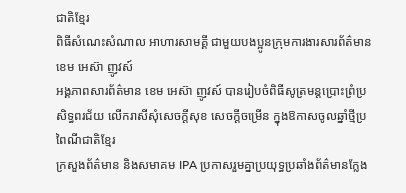ជាតិខ្មែរ
ពិធីសំណេះសំណាល អាហារសាមគ្គី ជាមួយបងប្អូនក្រុមការងារសារព័ត៌មាន ខេម អេស៊ា ញូវស៍
អង្គភាពសារព័ត៌មាន ខេម អេស៊ា ញូវស៍ បានរៀបចំពិធីសូត្រមន្តប្រោះព្រំប្រសិទ្ធពរជ័យ លើករាសីសុំសេចក្តីសុខ សេចក្ដីចម្រើន ក្នុងឱកាសចូលឆ្នាំថ្មីប្រពៃណីជាតិខ្មែរ
ក្រសួងព័ត៌មាន និងសមាគម IPA ប្រកាសរួមគ្នាប្រយុទ្ធប្រឆាំងព័ត៌មានក្លែង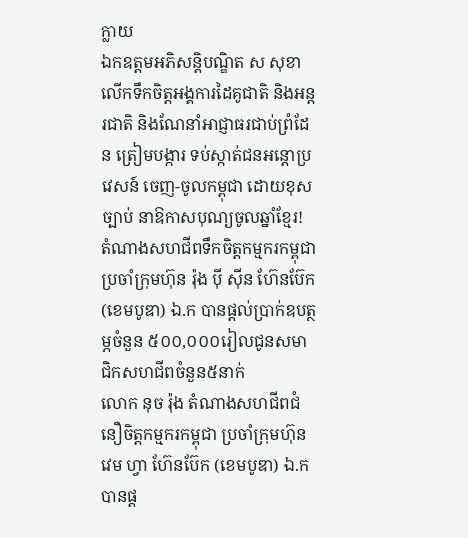ក្លាយ
ឯកឧត្តមអភិសន្តិបណ្ឌិត ស សុខា លើកទឹកចិត្តអង្គការដៃគូជាតិ និងអន្តរជាតិ និងណែនាំអាជ្ញាធរជាប់ព្រំដែន ត្រៀមបង្ការ ទប់ស្កាត់ជនអន្ដោប្រវេសន៍ ចេញ-ចូលកម្ពុជា ដោយខុសច្បាប់ នាឱកាសបុណ្យចូលឆ្នាំខ្មែរ!
តំណាងសហជីពទឹកចិត្ដកម្មករកម្ពុជា ប្រចាំក្រុមហ៊ុន រ៉ុង ប៉ី ស៊ីន ហ៊ែនប៊ែក (ខេមបូឌា) ឯ.ក បានផ្ដល់ប្រាក់ឧបត្ថម្ភចំនួន ៥០០,០០០រៀលជូនសមាជិកសហជីពចំនួន៥នាក់
លោក នុច រ៉ុង តំណាងសហជីពជំនឿចិត្តកម្មករកម្ពុជា ប្រចាំក្រុមហ៊ុន វេម ហ្វា ហ៊ែនប៊ែក (ខេមបូឌា) ឯ.ក បានផ្ដ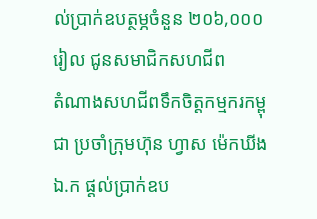ល់ប្រាក់ឧបត្ថម្ភចំនួន ២០៦,០០០រៀល ជូនសមាជិកសហជីព
តំណាងសហជីពទឹកចិត្ដកម្មករកម្ពុជា ប្រចាំក្រុមហ៊ុន ហ្វាស ម៉េកឃីង ឯ.ក ផ្ដល់ប្រាក់ឧប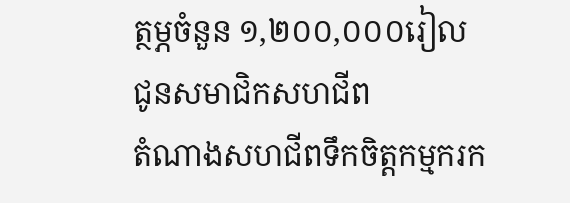ត្ថម្ភចំនួន ១,២០០,០០០រៀល ជូនសមាជិកសហជីព
តំណាងសហជីពទឹកចិត្ដកម្មករក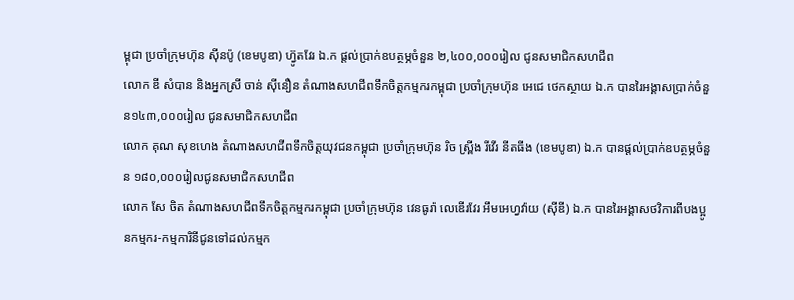ម្ពុជា ប្រចាំក្រុមហ៊ុន ស៊ីនប៉ូ (ខេមបូឌា) ហ៊្វូតវែរ ឯ.ក ផ្ដល់ប្រាក់ឧបត្ថម្ភចំនួន ២,៤០០,០០០រៀល ជូនសមាជិកសហជីព
លោក ឌី សំបាន និងអ្នកស្រី ចាន់ ស៊ីនឿន តំណាងសហជីពទឹកចិត្ដកម្មករកម្ពុជា ប្រចាំក្រុមហ៊ុន អេជេ ថេកស្ថាយ ឯ.ក បានរៃអង្គាសប្រាក់ចំនួន១៤៣,០០០រៀល ជូនសមាជិកសហជីព
លោក គុណ សុខហេង តំណាងសហជីពទឹកចិត្ដយុវជនកម្ពុជា ប្រចាំក្រុមហ៊ុន រិច ស្ព្រីង រីវើរ នីតធីង (ខេមបូឌា) ឯ.ក បានផ្ដល់ប្រាក់ឧបត្ថម្ភចំនួន ១៨០,០០០រៀលជូនសមាជិកសហជីព
លោក សែ ចិត តំណាងសហជីពទឹកចិត្តកម្មករកម្ពុជា ប្រចាំក្រុមហ៊ុន វេនធូរ៉ា លេឌើរវែរ អឹមអេហ្វវ៉ាយ (ស៊ីឌី) ឯ.ក បានរៃអង្គាសថវិការពីបងប្អូនកម្មករ-កម្មការិនីជូនទៅដល់កម្មក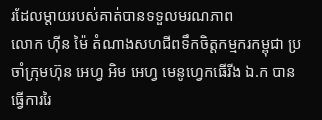រដែលម្ដាយរបស់គាត់បានទទួលមរណភាព
លោក ហ៊ីន ម៉ៃ តំណាងសហជីពទឹកចិត្តកម្មករកម្ពុជា ប្រចាំក្រុមហ៊ុន អេហ្វ អិម អេហ្វ មេនូហ្វេកធើរីង ឯ.ក បានធ្វើការរៃ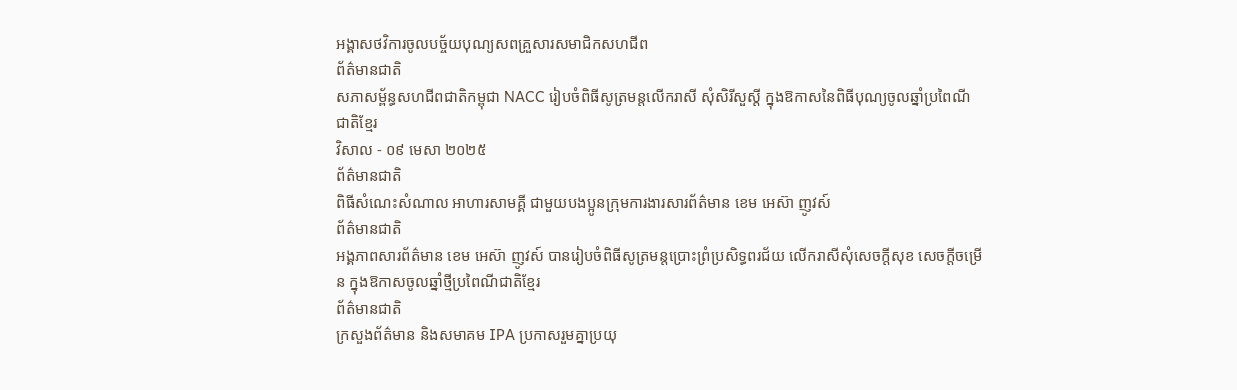អង្គាសថវិការចូលបច្ច័យបុណ្យសពគ្រួសារសមាជិកសហជីព
ព័ត៌មានជាតិ
សភាសម្ព័ន្ធសហជីពជាតិកម្ពុជា NACC រៀបចំពិធីសូត្រមន្តលើករាសី សុំសិរីសួស្តី ក្នុងឱកាសនៃពិធីបុណ្យចូលឆ្នាំប្រពៃណីជាតិខ្មែរ
វិសាល - ០៩ មេសា ២០២៥
ព័ត៌មានជាតិ
ពិធីសំណេះសំណាល អាហារសាមគ្គី ជាមួយបងប្អូនក្រុមការងារសារព័ត៌មាន ខេម អេស៊ា ញូវស៍
ព័ត៌មានជាតិ
អង្គភាពសារព័ត៌មាន ខេម អេស៊ា ញូវស៍ បានរៀបចំពិធីសូត្រមន្តប្រោះព្រំប្រសិទ្ធពរជ័យ លើករាសីសុំសេចក្តីសុខ សេចក្ដីចម្រើន ក្នុងឱកាសចូលឆ្នាំថ្មីប្រពៃណីជាតិខ្មែរ
ព័ត៌មានជាតិ
ក្រសួងព័ត៌មាន និងសមាគម IPA ប្រកាសរួមគ្នាប្រយុ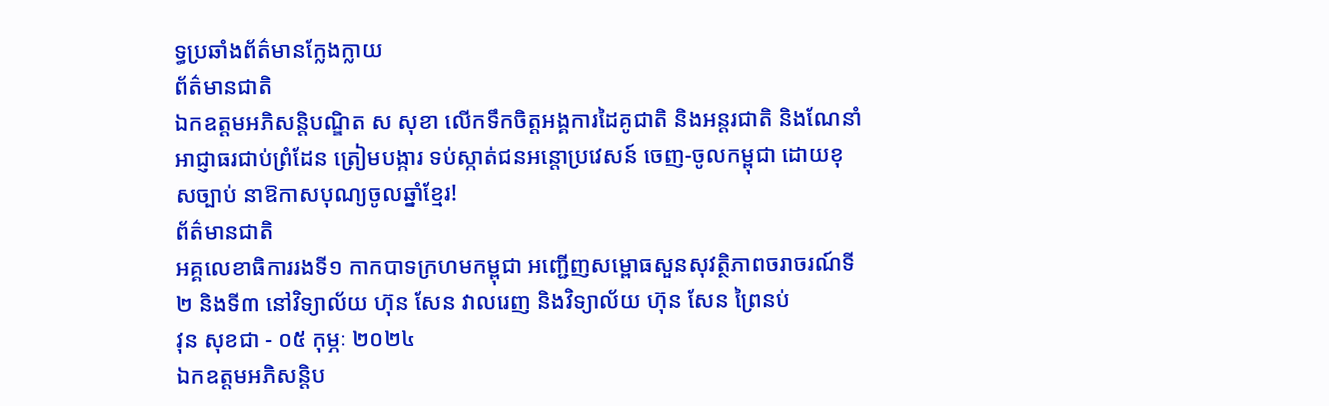ទ្ធប្រឆាំងព័ត៌មានក្លែងក្លាយ
ព័ត៌មានជាតិ
ឯកឧត្តមអភិសន្តិបណ្ឌិត ស សុខា លើកទឹកចិត្តអង្គការដៃគូជាតិ និងអន្តរជាតិ និងណែនាំអាជ្ញាធរជាប់ព្រំដែន ត្រៀមបង្ការ ទប់ស្កាត់ជនអន្ដោប្រវេសន៍ ចេញ-ចូលកម្ពុជា ដោយខុសច្បាប់ នាឱកាសបុណ្យចូលឆ្នាំខ្មែរ!
ព័ត៌មានជាតិ
អគ្គលេខាធិការរងទី១ កាកបាទក្រហមកម្ពុជា អញ្ជើញសម្ពោធសួនសុវត្ថិភាពចរាចរណ៍ទី២ និងទី៣ នៅវិទ្យាល័យ ហ៊ុន សែន វាលរេញ និងវិទ្យាល័យ ហ៊ុន សែន ព្រៃនប់
វុន សុខជា - ០៥ កុម្ភៈ ២០២៤
ឯកឧត្តមអភិសន្តិប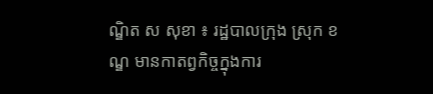ណ្ឌិត ស សុខា ៖ រដ្ឋបាលក្រុង ស្រុក ខណ្ឌ មានកាតព្វកិច្ចក្នុងការ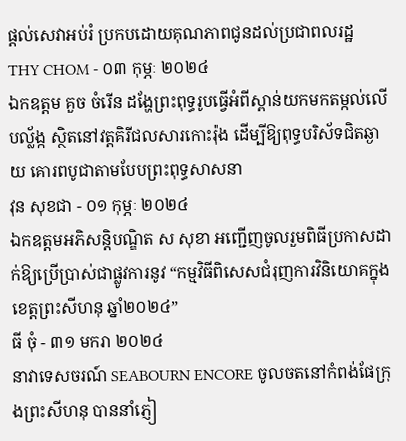ផ្តល់សេវាអប់រំ ប្រកបដោយគុណភាពជូនដល់ប្រជាពលរដ្ឋ
THY CHOM - ០៣ កុម្ភៈ ២០២៤
ឯកឧត្តម គួច ចំរើន ដង្ហែព្រះពុទ្ធរូបធ្វើអំពីស្ពាន់យកមកតម្កល់លើបល្ល័ង្ក ស្ថិតនៅវត្តគិរីជលសារកោះរ៉ុង ដើម្បីឱ្យពុទ្ធបរិស័ទជិតឆ្ងាយ គោរពបូជាតាមបែបព្រះពុទ្ធសាសនា
វុន សុខជា - ០១ កុម្ភៈ ២០២៤
ឯកឧត្តមអភិសន្តិបណ្ឌិត ស សុខា អញ្ជើញចូលរួមពិធីប្រកាសដាក់ឱ្យប្រើប្រាស់ជាផ្លូវការនូវ “កម្មវិធីពិសេសជំរុញការវិនិយោគក្នុងខេត្តព្រះសីហនុ ឆ្នាំ២០២៤”
ធី ចុំ - ៣១ មករា ២០២៤
នាវាទេសចរណ៍ SEABOURN ENCORE ចូលចតនៅកំពង់ផែក្រុងព្រះសីហនុ បាននាំភ្ញៀ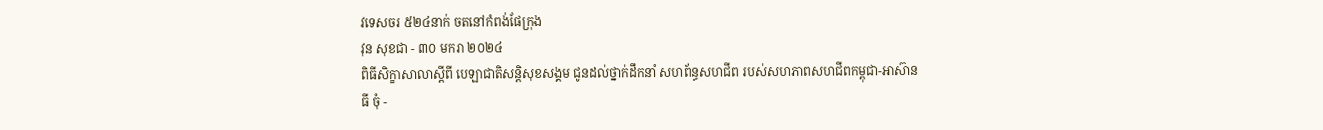វទេសចរ ៥២៤នាក់ ចតនៅកំពង់ផែក្រុង
វុន សុខជា - ៣០ មករា ២០២៤
ពិធីសិក្ខាសាលាស្តីពី បេឡាជាតិសន្តិសុខសង្គម ជូនដល់ថ្នាក់ដឹកនាំ សហព័ន្ធសហជីព របស់សហភាពសហជីពកម្ពុជា-អាស៊ាន
ធី ចុំ -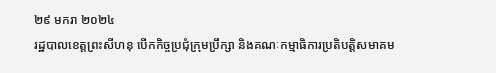២៩ មករា ២០២៤
រដ្ឋបាលខេត្តព្រះសីហនុ បើកកិច្ចប្រជុំក្រុមប្រឹក្សា និងគណៈកម្មាធិការប្រតិបត្តិសមាគម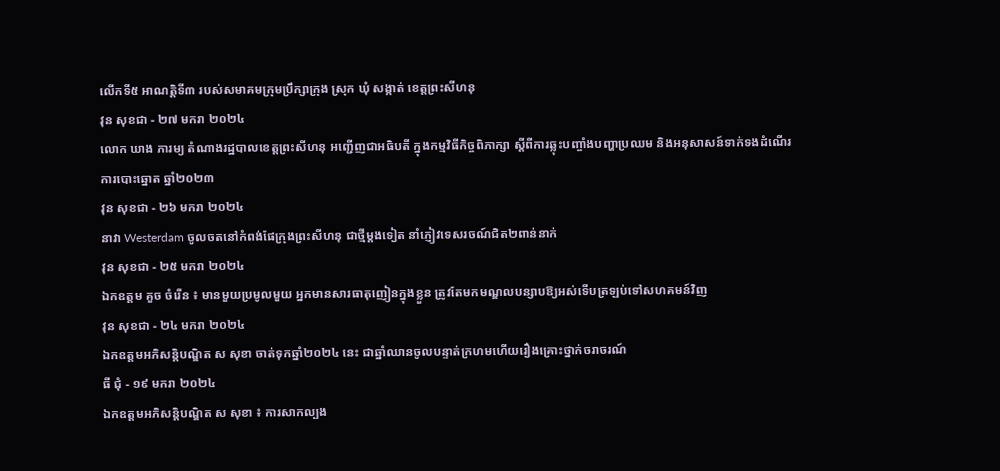លើកទី៥ អាណត្តិទី៣ របស់សមាគមក្រុមប្រឹក្សាក្រុង ស្រុក ឃុំ សង្កាត់ ខេត្តព្រះសីហនុ
វុន សុខជា - ២៧ មករា ២០២៤
លោក ឃាង ភារម្យ តំណាងរដ្ឋបាលខេត្តព្រះសីហនុ អញ្ជើញជាអធិបតី ក្នុងកម្មវិធីកិច្ចពិភាក្សា ស្តីពីការឆ្លុះបញ្ចាំងបញ្ហាប្រឈម និងអនុសាសន៍ទាក់ទងដំណើរការបោះឆ្នោត ឆ្នាំ២០២៣
វុន សុខជា - ២៦ មករា ២០២៤
នាវា Westerdam ចូលចតនៅកំពង់ផែក្រុងព្រះសីហនុ ជាថ្មីម្ដងទៀត នាំភ្ញៀវទេសរចណ៍ជិត២ពាន់នាក់
វុន សុខជា - ២៥ មករា ២០២៤
ឯកឧត្តម គួច ចំរើន ៖ មានមួយប្រមូលមួយ អ្នកមានសារធាតុញៀនក្នុងខ្លួន ត្រូវតែមកមណ្ឌលបន្សាបឱ្យអស់ទេីបត្រឡប់ទៅសហគមន៍វិញ
វុន សុខជា - ២៤ មករា ២០២៤
ឯកឧត្តមអភិសន្តិបណ្ឌិត ស សុខា ចាត់ទុកឆ្នាំ២០២៤ នេះ ជាឆ្នាំឈានចូលបន្ទាត់ក្រហមហើយរឿងគ្រោះថ្នាក់ចរាចរណ៍
ធី ជុំ - ១៩ មករា ២០២៤
ឯកឧត្តមអភិសន្តិបណ្ឌិត ស សុខា ៖ ការសាកល្បង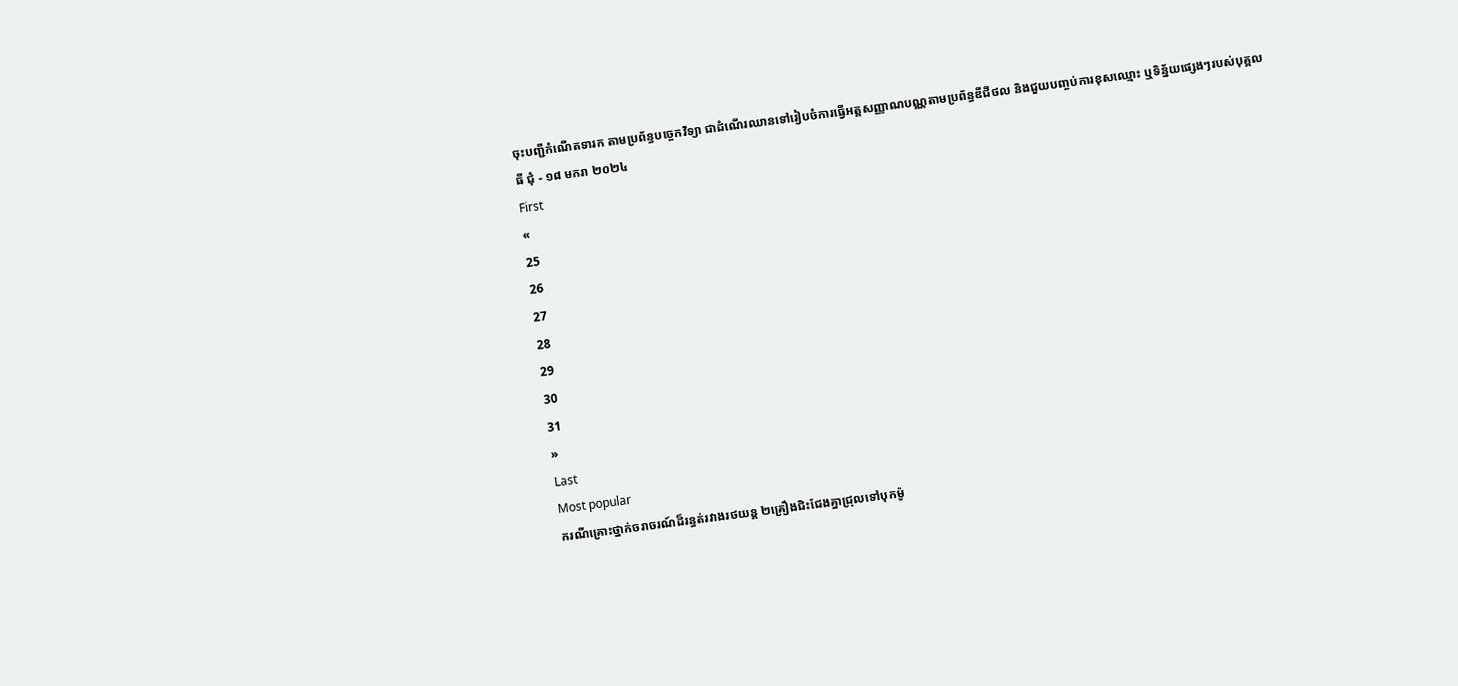ចុះបញ្ជីកំណើតទារក តាមប្រព័ន្ធបច្ចេកវិទ្យា ជាដំណើរឈានទៅរៀបចំការធ្វើអត្តសញ្ញាណបណ្ណតាមប្រព័ន្ធឌីជីថល និងជួយបញ្ចប់ការខុសឈ្មោះ ឬទិន្ន័យផ្សេងៗរបស់បុគ្គល
ធី ជុំ - ១៨ មករា ២០២៤
First
«
25
26
27
28
29
30
31
»
Last
Most popular
ករណីគ្រោះថ្នាក់ចរាចរណ៍ដ៏រន្ធត់រវាងរថយន្ត ២គ្រឿងជិះជែងគ្នាជ្រុលទៅបុកម៉ូ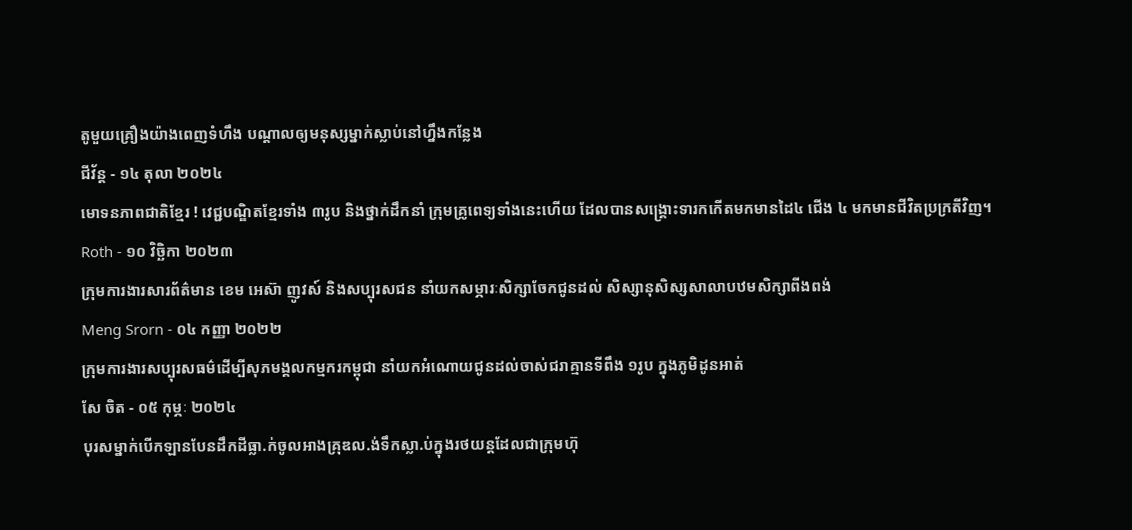តូមួយគ្រឿងយ៉ាងពេញទំហឹង បណ្ដាលឲ្យមនុស្សម្នាក់ស្លាប់នៅហ្នឹងកន្លែង
ជីវ័ន្ត - ១៤ តុលា ២០២៤
មោទនភាពជាតិខ្មែរ ! វេជ្ជបណ្ឌិតខ្មែរទាំង ៣រូប និងថ្នាក់ដឹកនាំ ក្រុមគ្រូពេទ្យទាំងនេះហើយ ដែលបានសង្រ្គោះទារកកើតមកមានដៃ៤ ជើង ៤ មកមានជីវិតប្រក្រតីវិញ។
Roth - ១០ វិច្ឆិកា ២០២៣
ក្រុមការងារសារព័ត៌មាន ខេម អេស៊ា ញូវស៍ និងសប្បុរសជន នាំយកសម្ភារៈសិក្សាចែកជូនដល់ សិស្សានុសិស្សសាលាបឋមសិក្សាពីងពង់
Meng Srorn - ០៤ កញ្ញា ២០២២
ក្រុមការងារសប្បុរសធម៌ដើម្បីសុភមង្គលកម្មករកម្ពុជា នាំយកអំណោយជូនដល់ចាស់ជរាគ្មានទីពឹង ១រូប ក្នុងភូមិដូនអាត់
សែ ចិត - ០៥ កុម្ភៈ ២០២៤
បុរសម្នាក់បើកឡានបែនដឹកដីធ្លា.ក់ចូលអាងគ្រុឌល.ង់ទឹកស្លា.ប់ក្នុងរថយន្តដែលជាក្រុមហ៊ុ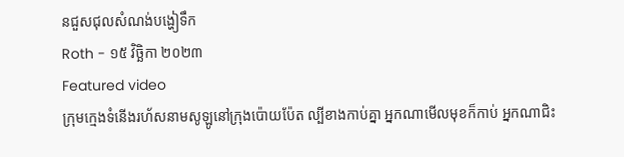នជួសជុលសំណង់បង្ហៀទឹក
Roth - ១៥ វិច្ឆិកា ២០២៣
Featured video
ក្រុមក្មេងទំនើងរហ័សនាមសូឡូនៅក្រុងប៉ោយប៉ែត ល្បីខាងកាប់គ្នា អ្នកណាមើលមុខក៏កាប់ អ្នកណាជិះ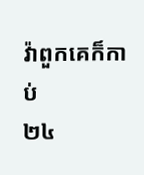វ៉ាពួកគេក៏កាប់
២៤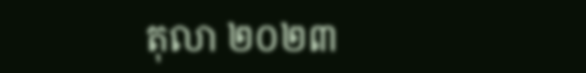តុលា ២០២៣